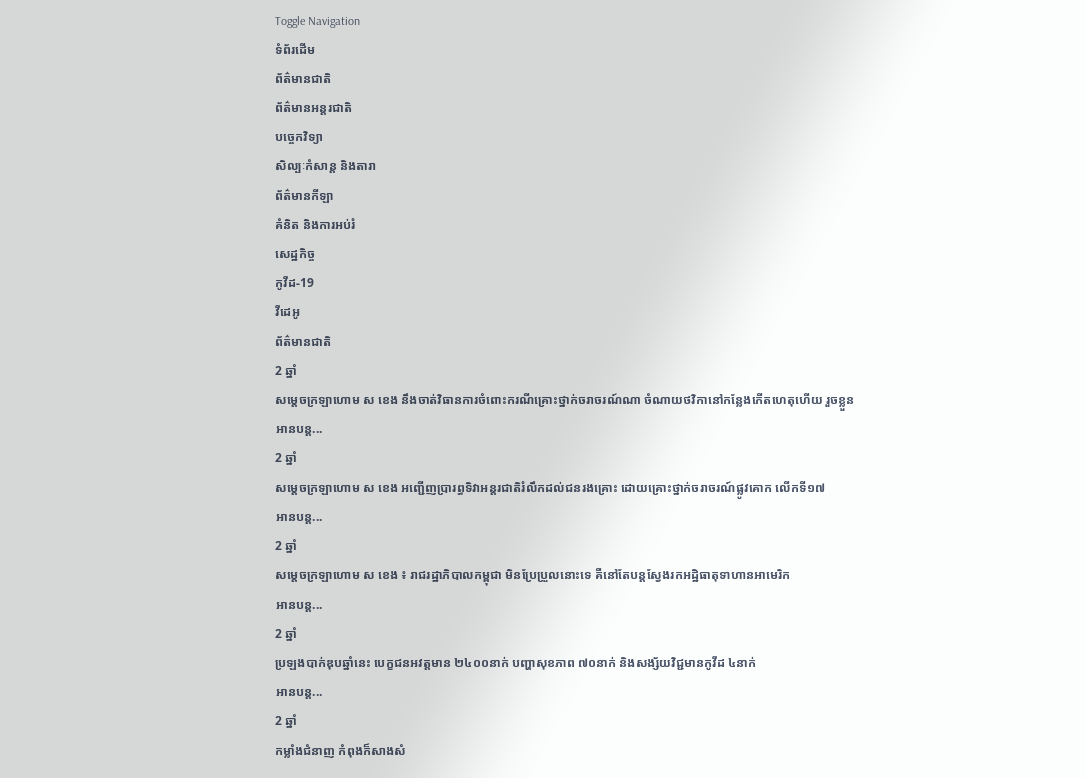Toggle Navigation
ទំព័រដើម
ព័ត៌មានជាតិ
ព័ត៌មានអន្តរជាតិ
បច្ចេកវិទ្យា
សិល្បៈកំសាន្ត និងតារា
ព័ត៌មានកីឡា
គំនិត និងការអប់រំ
សេដ្ឋកិច្ច
កូវីដ-19
វីដេអូ
ព័ត៌មានជាតិ
2 ឆ្នាំ
សម្ដេចក្រឡាហោម ស ខេង នឹងចាត់វិធានការចំពោះករណីគ្រោះថ្នាក់ចរាចរណ៍ណា ចំណាយថវិកានៅកន្លែងកើតហេតុហើយ រួចខ្លួន
អានបន្ត...
2 ឆ្នាំ
សម្តេចក្រឡាហោម ស ខេង អញ្ជើញប្រារព្ធទិវាអន្តរជាតិរំលឹកដល់ជនរងគ្រោះ ដោយគ្រោះថ្នាក់ចរាចរណ៍ផ្លូវគោក លើកទី១៧
អានបន្ត...
2 ឆ្នាំ
សម្ដេចក្រឡាហោម ស ខេង ៖ រាជរដ្ឋាភិបាលកម្ពុជា មិនប្រែប្រួលនោះទេ គឺនៅតែបន្ដស្វែងរកអដ្ឋិធាតុទាហានអាមេរិក
អានបន្ត...
2 ឆ្នាំ
ប្រឡងបាក់ឌុបឆ្នាំនេះ បេក្ខជនអវត្តមាន ២៤០០នាក់ បញ្ហាសុខភាព ៧០នាក់ និងសង្ស័យវិជ្ជមានកូវីដ ៤នាក់
អានបន្ត...
2 ឆ្នាំ
កម្លាំងជំនាញ កំពុងក៏សាងសំ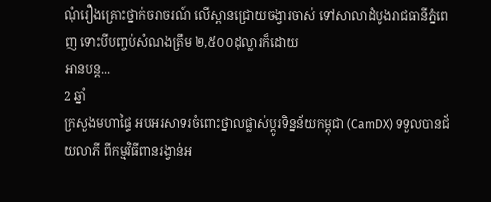ណុំរឿងគ្រោះថ្នាក់ចរាចរណ៍ លើស្ពានជ្រោយចង្វារចាស់ ទៅសាលាដំបូងរាជធានីភ្នំពេញ ទោះបីបញ្ចប់សំណងត្រឹម ២,៥០០ដុល្លារក៏ដោយ
អានបន្ត...
2 ឆ្នាំ
ក្រសួងមហាផ្ទៃ អបអរសាទរចំពោះថ្នាលផ្លាស់ប្ដូរទិន្នន័យកម្ពុជា (CamDX) ទទួលបានជ័យលាភី ពីកម្មវិធីពានរង្វាន់អ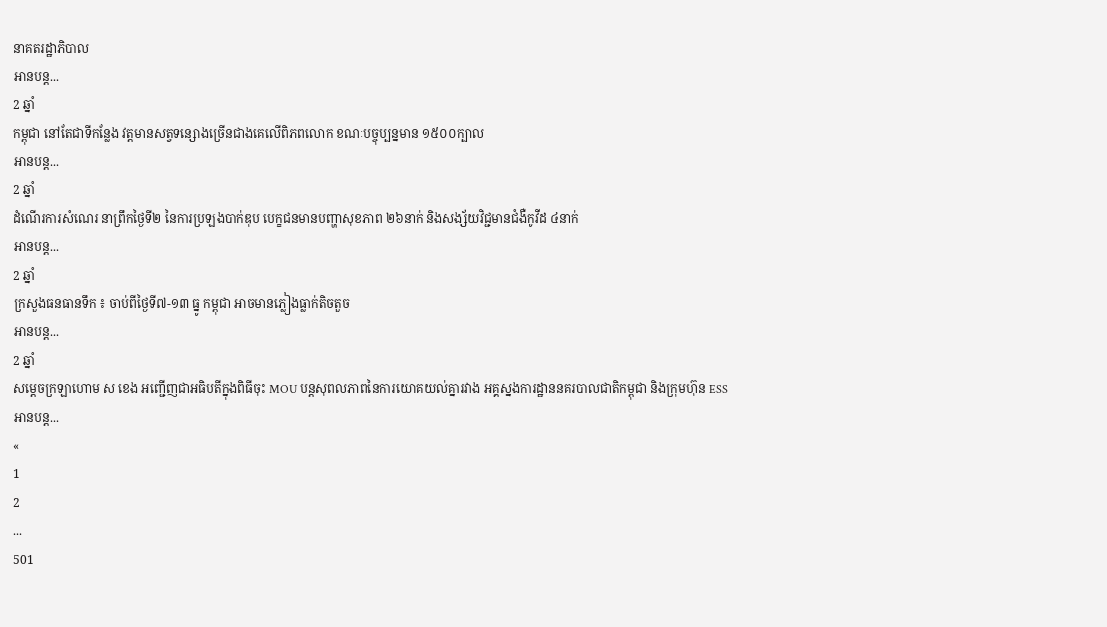នាគតរដ្ឋាភិបាល
អានបន្ត...
2 ឆ្នាំ
កម្ពុជា នៅតែជាទីកន្លែង វត្តមានសត្វទន្សោងច្រើនជាងគេលើពិភពលោក ខណៈបច្ចុប្បន្នមាន ១៥០០ក្បាល
អានបន្ត...
2 ឆ្នាំ
ដំណើរការសំណេរ នាព្រឹកថ្ងៃទី២ នៃការប្រឡងបាក់ឌុប បេក្ខជនមានបញ្ហាសុខភាព ២៦នាក់ និងសង្ស័យវិជ្ជមានជំងឺកូវីដ ៤នាក់
អានបន្ត...
2 ឆ្នាំ
ក្រសួងធនធានទឹក ៖ ចាប់ពីថ្ងៃទី៧-១៣ ធ្នូ កម្ពុជា អាចមានភ្លៀងធ្លាក់តិចតួច
អានបន្ត...
2 ឆ្នាំ
សម្ដេចក្រឡាហោម ស ខេង អញ្ជើញជាអធិបតីក្នុងពិធីចុះ MOU បន្តសុពលភាពនៃការយោគយល់គ្នារវាង អគ្គស្នងការដ្ឋាននគរបាលជាតិកម្ពុជា និងក្រុមហ៊ុន ESS
អានបន្ត...
«
1
2
...
501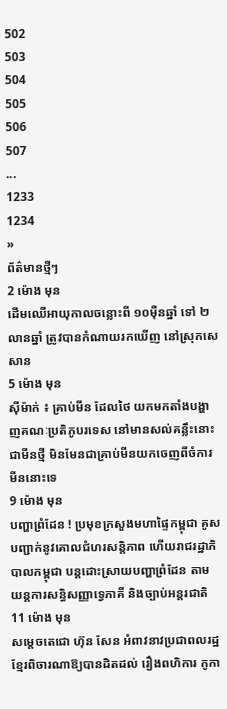502
503
504
505
506
507
...
1233
1234
»
ព័ត៌មានថ្មីៗ
2 ម៉ោង មុន
ដើមឈើអាយុកាលចន្លោះពី ១០ម៉ឺនឆ្នាំ ទៅ ២លានឆ្នាំ ត្រូវបានកំណាយរកឃើញ នៅស្រុកសេសាន
5 ម៉ោង មុន
ស៊ីម៉ាក់ ៖ គ្រាប់មីន ដែលថៃ យកមកតាំងបង្ហាញគណៈប្រតិភូបរទេស នៅមានសល់គន្លឹះនោះ ជាមីនថ្មី មិនមែនជាគ្រាប់មីនយកចេញពីចំការមីននោះទេ
9 ម៉ោង មុន
បញ្ហាព្រំដែន ! ប្រមុខក្រសួងមហាផ្ទៃកម្ពុជា គូសបញ្ជាក់នូវគោលជំហរសន្តិភាព ហើយរាជរដ្ឋាភិបាលកម្ពុជា បន្តដោះស្រាយបញ្ហាព្រំដែន តាមយន្តការសន្ធិសញ្ញាទ្វេភាគី និងច្បាប់អន្តរជាតិ
11 ម៉ោង មុន
សម្តេចតេជោ ហ៊ុន សែន អំពាវនាវប្រជាពលរដ្ឋខ្មែរពិចារណាឱ្យបានដិតដល់ រឿងពហិការ កូកា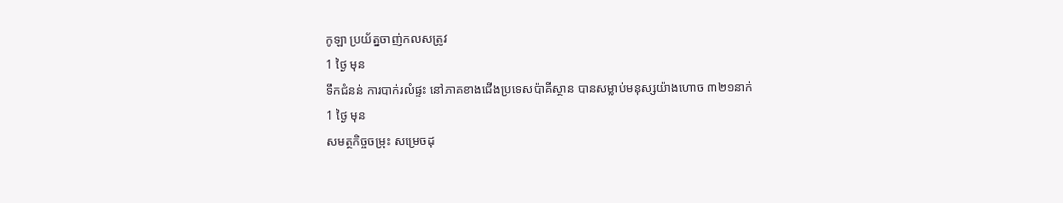កូឡា ប្រយ័ត្នចាញ់កលសត្រូវ
1 ថ្ងៃ មុន
ទឹកជំនន់ ការបាក់រលំផ្ទះ នៅភាគខាងជើងប្រទេសប៉ាគីស្ថាន បានសម្លាប់មនុស្សយ៉ាងហោច ៣២១នាក់
1 ថ្ងៃ មុន
សមត្ថកិច្ចចម្រុះ សម្រេចដុ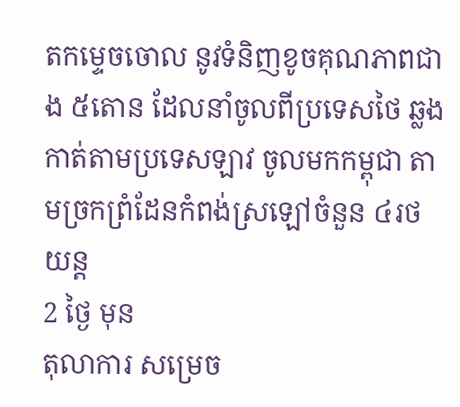តកម្ទេចចោល នូវទំនិញខូចគុណភាពជាង ៥តោន ដែលនាំចូលពីប្រទេសថៃ ឆ្លងកាត់តាមប្រទេសឡាវ ចូលមកកម្ពុជា តាមច្រកព្រំដែនកំពង់ស្រឡៅចំនួន ៤រថយន្ត
2 ថ្ងៃ មុន
តុលាការ សម្រេច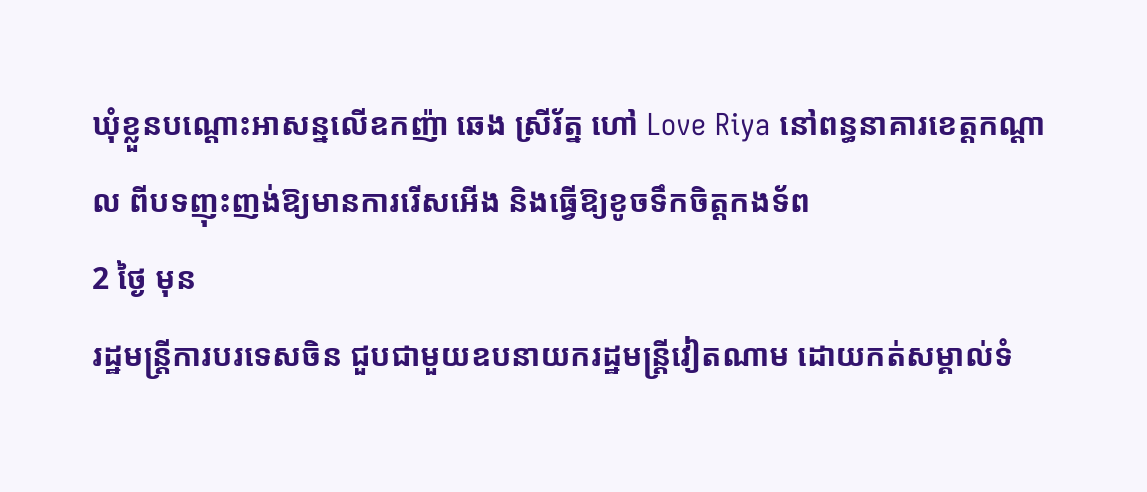ឃុំខ្លួនបណ្តោះអាសន្នលើឧកញ៉ា ឆេង ស្រីរ័ត្ន ហៅ Love Riya នៅពន្ធនាគារខេត្តកណ្តាល ពីបទញុះញង់ឱ្យមានការរើសអើង និងធ្វើឱ្យខូចទឹកចិត្តកងទ័ព
2 ថ្ងៃ មុន
រដ្ឋមន្ត្រីការបរទេសចិន ជួបជាមួយឧបនាយករដ្ឋមន្ត្រីវៀតណាម ដោយកត់សម្គាល់ទំ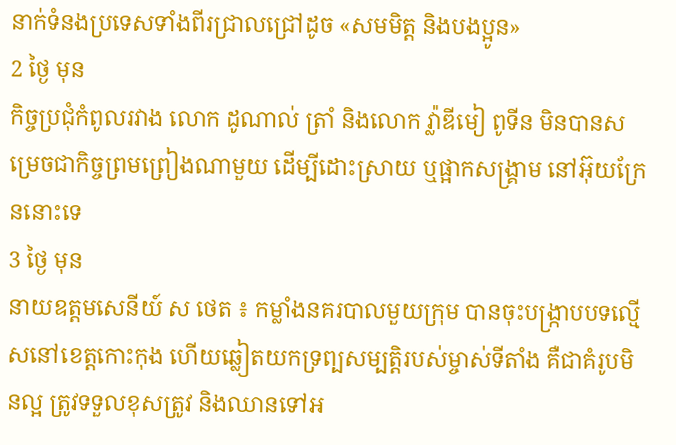នាក់ទំនងប្រទេសទាំងពីរជ្រាលជ្រៅដូច «សមមិត្ត និងបងប្អូន»
2 ថ្ងៃ មុន
កិច្ចប្រជុំកំពូលរវាង លោក ដូណាល់ ត្រាំ និងលោក វ្ល៉ាឌីមៀ ពូទីន មិនបានសម្រេចជាកិច្ចព្រមព្រៀងណាមួយ ដើម្បីដោះស្រាយ ឬផ្អាកសង្គ្រាម នៅអ៊ុយក្រែននោះទេ
3 ថ្ងៃ មុន
នាយឧត្តមសេនីយ៍ ស ថេត ៖ កម្លាំងនគរបាលមួយក្រុម បានចុះបង្ក្រាបបទល្មើសនៅខេត្តកោះកុង ហើយឆ្លៀតយកទ្រព្បសម្បត្តិរបស់ម្ចាស់ទីតាំង គឺជាគំរូបមិនល្អ ត្រូវទទួលខុសត្រូវ និងឈានទៅអ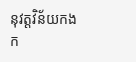នុវត្តវិន័យកងក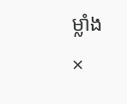ម្លាំង
×